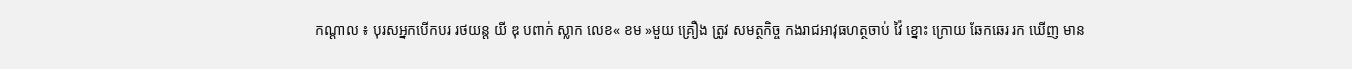កណ្តាល ៖ បុរសអ្នកបើកបរ រថយន្ត យី ឌុ បពាក់ ស្លាក លេខ« ខម »មួយ គ្រឿង ត្រូវ សមត្ថកិច្ច កងរាជអាវុធហត្ថចាប់ វ៉ៃ ខ្នោះ ក្រោយ ឆែកឆេរ រក ឃើញ មាន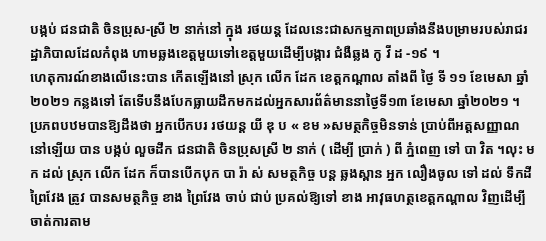បង្កប់ ជនជាតិ ចិនប្រុស-ស្រី ២ នាក់នៅ ក្នុង រថយន្ត ដែលនេះជាសកម្មភាពប្រឆាំងនឹងបម្រាមរបស់រាជរដ្ឋាភិបាលដែលកំពុង ហាមឆ្លងខេត្តមួយទៅខេត្តមួយដើម្បីបង្ការ ជំងឺឆ្លង កូ វី ដ -១៩ ។
ហេតុការណ៍ខាងលើនេះបាន កើតឡើងនៅ ស្រុក លើក ដែក ខេត្តកណ្ដាល តាំងពី ថ្ងៃ ទី ១១ ខែមេសា ឆ្នាំ ២០២១ កន្លងទៅ តែទើបនឹងបែកធ្លាយដឹកមកដល់អ្នកសារព័ត៌មាននាថ្ងៃទី១៣ ខែមេសា ឆ្នាំ២០២១ ។
ប្រភពបឋមបានឱ្យដឹងថា អ្នកបើកបរ រថយន្ត យី ឌុ ប « ខម »សមត្ថកិច្ចមិនទាន់ ប្រាប់ពីអត្តសញ្ញាណ នៅឡើយ បាន បង្កប់ លួចដឹក ជនជាតិ ចិនប្រុសស្រី ២ នាក់ ( ដើម្បី ប្រាក់ ) ពី ភ្នំពេញ ទៅ បា វិត ។លុះ មក ដល់ ស្រុក លើក ដែក ក៏បានបើកបុក បា រ៉ា ស់ សមត្ថកិច្ច បន្ត ឆ្លងស្ពាន អ្នក លឿងចូល ទៅ ដល់ ទឹកដី ព្រៃវែង ត្រូវ បានសមត្ថកិច្ច ខាង ព្រៃវែង ចាប់ ជាប់ ប្រគល់ឱ្យទៅ ខាង អាវុធហត្ថខេត្តកណ្តាល វិញដើម្បីចាត់ការតាម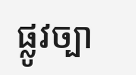ផ្លូវច្បា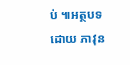ប់ ៕អត្ថបទដោយ ភាវុន